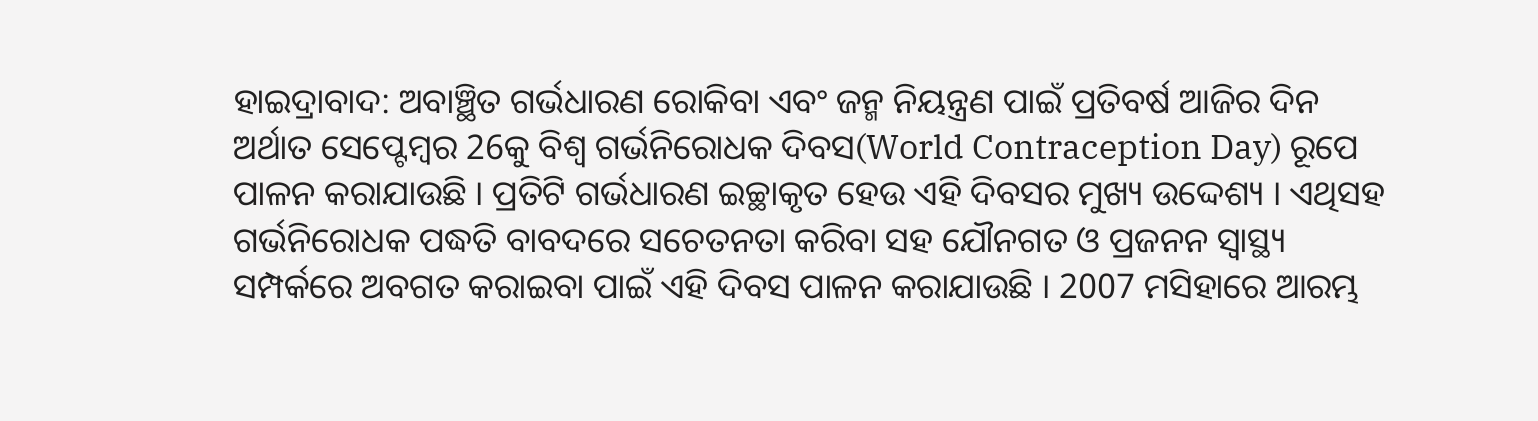ହାଇଦ୍ରାବାଦ: ଅବାଞ୍ଛିତ ଗର୍ଭଧାରଣ ରୋକିବା ଏବଂ ଜନ୍ମ ନିୟନ୍ତ୍ରଣ ପାଇଁ ପ୍ରତିବର୍ଷ ଆଜିର ଦିନ ଅର୍ଥାତ ସେପ୍ଟେମ୍ବର 26କୁ ବିଶ୍ବ ଗର୍ଭନିରୋଧକ ଦିବସ(World Contraception Day) ରୂପେ ପାଳନ କରାଯାଉଛି । ପ୍ରତିଟି ଗର୍ଭଧାରଣ ଇଚ୍ଛାକୃତ ହେଉ ଏହି ଦିବସର ମୁଖ୍ୟ ଉଦ୍ଦେଶ୍ୟ । ଏଥିସହ ଗର୍ଭନିରୋଧକ ପଦ୍ଧତି ବାବଦରେ ସଚେତନତା କରିବା ସହ ଯୌନଗତ ଓ ପ୍ରଜନନ ସ୍ୱାସ୍ଥ୍ୟ ସମ୍ପର୍କରେ ଅବଗତ କରାଇବା ପାଇଁ ଏହି ଦିବସ ପାଳନ କରାଯାଉଛି । 2007 ମସିହାରେ ଆରମ୍ଭ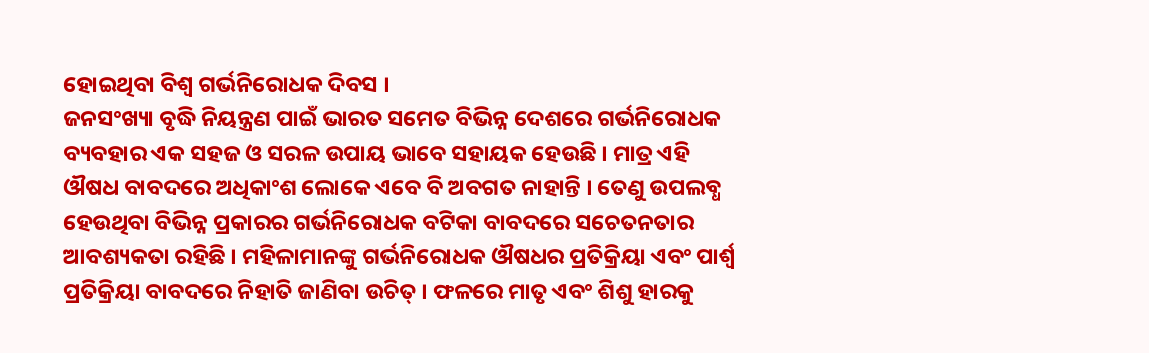ହୋଇଥିବା ବିଶ୍ବ ଗର୍ଭନିରୋଧକ ଦିବସ ।
ଜନସଂଖ୍ୟା ବୃଦ୍ଧି ନିୟନ୍ତ୍ରଣ ପାଇଁ ଭାରତ ସମେତ ବିଭିନ୍ନ ଦେଶରେ ଗର୍ଭନିରୋଧକ ବ୍ୟବହାର ଏକ ସହଜ ଓ ସରଳ ଉପାୟ ଭାବେ ସହାୟକ ହେଉଛି । ମାତ୍ର ଏହି ଔଷଧ ବାବଦରେ ଅଧିକାଂଶ ଲୋକେ ଏବେ ବି ଅବଗତ ନାହାନ୍ତି । ତେଣୁ ଉପଲବ୍ଧ ହେଉଥିବା ବିଭିନ୍ନ ପ୍ରକାରର ଗର୍ଭନିରୋଧକ ବଟିକା ବାବଦରେ ସଚେତନତାର ଆବଶ୍ୟକତା ରହିଛି । ମହିଳାମାନଙ୍କୁ ଗର୍ଭନିରୋଧକ ଔଷଧର ପ୍ରତିକ୍ରିୟା ଏବଂ ପାର୍ଶ୍ବ ପ୍ରତିକ୍ରିୟା ବାବଦରେ ନିହାତି ଜାଣିବା ଉଚିତ୍ । ଫଳରେ ମାତୃ ଏବଂ ଶିଶୁ ହାରକୁ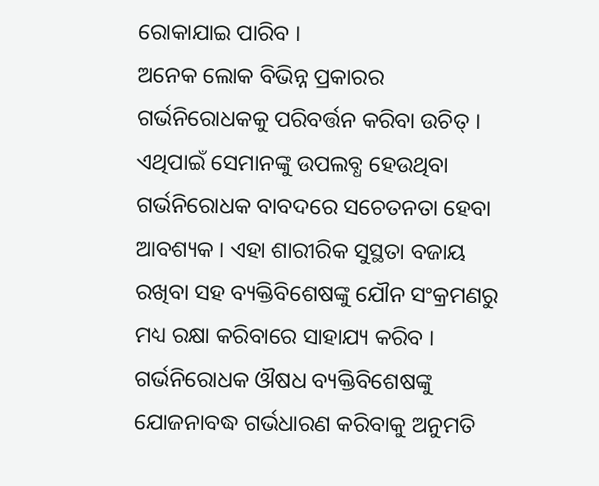ରୋକାଯାଇ ପାରିବ ।
ଅନେକ ଲୋକ ବିଭିନ୍ନ ପ୍ରକାରର ଗର୍ଭନିରୋଧକକୁ ପରିବର୍ତ୍ତନ କରିବା ଉଚିତ୍ । ଏଥିପାଇଁ ସେମାନଙ୍କୁ ଉପଲବ୍ଧ ହେଉଥିବା ଗର୍ଭନିରୋଧକ ବାବଦରେ ସଚେତନତା ହେବା ଆବଶ୍ୟକ । ଏହା ଶାରୀରିକ ସୁସ୍ଥତା ବଜାୟ ରଖିବା ସହ ବ୍ୟକ୍ତିବିଶେଷଙ୍କୁ ଯୌନ ସଂକ୍ରମଣରୁ ମଧ୍ୟ ରକ୍ଷା କରିବାରେ ସାହାଯ୍ୟ କରିବ । ଗର୍ଭନିରୋଧକ ଔଷଧ ବ୍ୟକ୍ତିବିଶେଷଙ୍କୁ ଯୋଜନାବଦ୍ଧ ଗର୍ଭଧାରଣ କରିବାକୁ ଅନୁମତି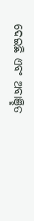ଦେଇଛି ଏବଂ ଅବାଞ୍ଛିତ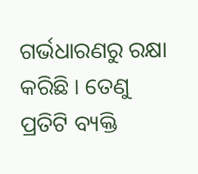ଗର୍ଭଧାରଣରୁ ରକ୍ଷା କରିଛି । ତେଣୁ ପ୍ରତିଟି ବ୍ୟକ୍ତି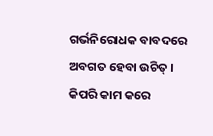ଗର୍ଭନିରୋଧକ ବାବଦରେ ଅବଗତ ହେବା ଉଚିତ୍ ।
କିପରି କାମ କରେ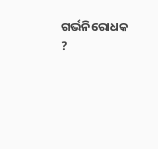ଗର୍ଭନିରୋଧକ ?